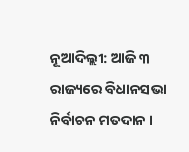ନୂଆଦିଲ୍ଲୀ: ଆଜି ୩ ରାଜ୍ୟରେ ବିଧାନସଭା ନିର୍ବାଚନ ମତଦାନ ।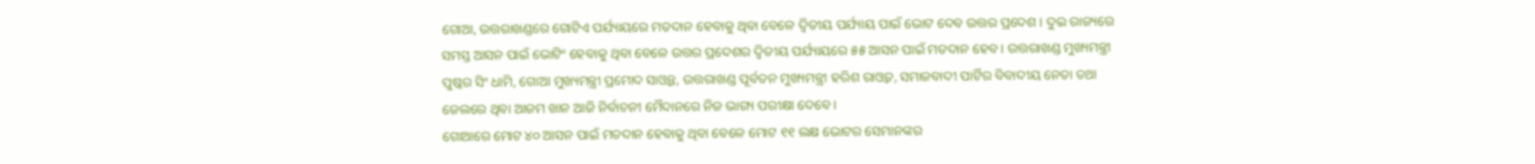ଗୋଆ, ଉତ୍ତରାଖଣ୍ଡରେ ଗୋଟିଏ ପର୍ଯ୍ୟାୟରେ ମତଦାନ ହେବାକୁ ଥିବା ବେଳେ ଦ୍ବିତୀୟ ପର୍ଯ୍ୟାୟ ପାଇଁ ଭୋଟ ଦେବ ଉତ୍ତର ପ୍ରଦେଶ । ଦୁଇ ରାଜ୍ୟରେ ସମସ୍ତ ଆସନ ପାଇଁ ଭୋଟିଂ ହେବାକୁ ଥିବା ବେଳେ ଉତ୍ତର ପ୍ରଦେଶର ଦ୍ବିତୀୟ ପର୍ଯ୍ୟାୟରେ ୫୫ ଆସନ ପାଇଁ ମତଦାନ ହେବ । ଉତ୍ତରାଖଣ୍ଡ ମୁଖ୍ୟମନ୍ତ୍ରୀ ପୁଷ୍କର ସିଂ ଧାମି, ଗୋଆ ମୁଖ୍ୟମନ୍ତ୍ରୀ ପ୍ରମୋଦ ସାଓ୍ବନ୍ତ, ଉତ୍ତରାଖଣ୍ଡ ପୂର୍ବତନ ମୁଖ୍ୟମନ୍ତ୍ରୀ ହରିଶ ରାଓ୍ବତ, ସମାଜବାଦୀ ପାର୍ଟିର ବିବାଦୀୟ ନେତା ତଥା ଜେଲରେ ଥିବା ଆଜମ ଖାନ ଆଜି ନିର୍ବାଚନୀ ମୈଦାନରେ ନିଜ ଭାଗ୍ୟ ପରୀକ୍ଷା ଦେବେ ।
ଗୋଆରେ ମୋଟ ୪୦ ଆସନ ପାଇଁ ମତଦାନ ହେବାକୁ ଥିବା ବେଳେ ମୋଟ ୧୧ ଲକ୍ଷ ଭୋଟର ସେମାନଙ୍କର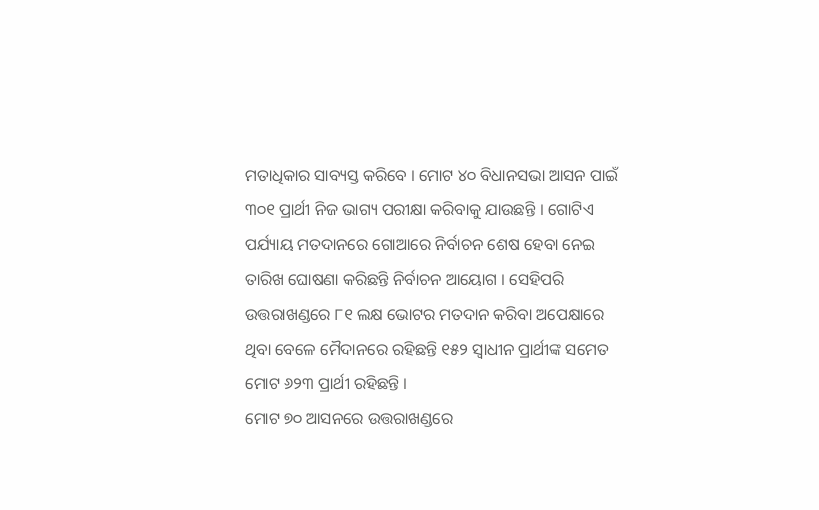ମତାଧିକାର ସାବ୍ୟସ୍ତ କରିବେ । ମୋଟ ୪୦ ବିଧାନସଭା ଆସନ ପାଇଁ ୩୦୧ ପ୍ରାର୍ଥୀ ନିଜ ଭାଗ୍ୟ ପରୀକ୍ଷା କରିବାକୁ ଯାଉଛନ୍ତି । ଗୋଟିଏ ପର୍ଯ୍ୟାୟ ମତଦାନରେ ଗୋଆରେ ନିର୍ବାଚନ ଶେଷ ହେବା ନେଇ ତାରିଖ ଘୋଷଣା କରିଛନ୍ତି ନିର୍ବାଚନ ଆୟୋଗ । ସେହିପରି ଉତ୍ତରାଖଣ୍ଡରେ ୮୧ ଲକ୍ଷ ଭୋଟର ମତଦାନ କରିବା ଅପେକ୍ଷାରେ ଥିବା ବେଳେ ମୈଦାନରେ ରହିଛନ୍ତି ୧୫୨ ସ୍ବାଧୀନ ପ୍ରାର୍ଥୀଙ୍କ ସମେତ ମୋଟ ୬୨୩ ପ୍ରାର୍ଥୀ ରହିଛନ୍ତି ।
ମୋଟ ୭୦ ଆସନରେ ଉତ୍ତରାଖଣ୍ଡରେ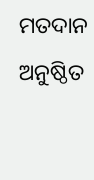ମତଦାନ ଅନୁଷ୍ଠିତ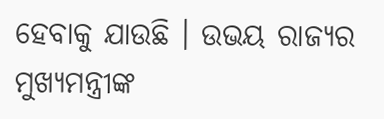ହେବାକୁ ଯାଉଛି । ଉଭୟ ରାଜ୍ୟର ମୁଖ୍ୟମନ୍ତ୍ରୀଙ୍କ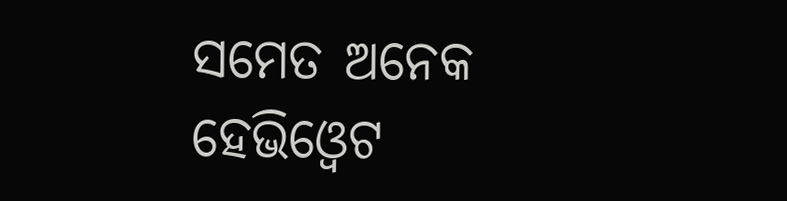ସମେତ ଅନେକ ହେଭିଓ୍ବେଟ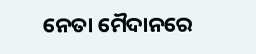ନେତା ମୈଦାନରେ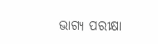ଭାଗ୍ୟ ପରୀକ୍ଷା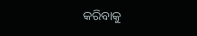କରିବାକୁ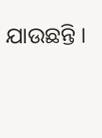ଯାଉଛନ୍ତି ।